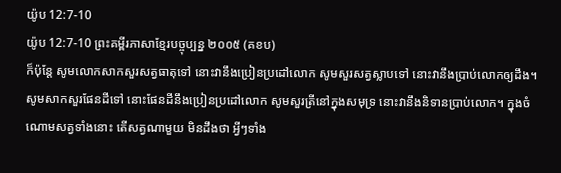យ៉ូប 12:7-10
យ៉ូប 12:7-10 ព្រះគម្ពីរភាសាខ្មែរបច្ចុប្បន្ន ២០០៥ (គខប)
ក៏ប៉ុន្តែ សូមលោកសាកសួរសត្វធាតុទៅ នោះវានឹងប្រៀនប្រដៅលោក សូមសួរសត្វស្លាបទៅ នោះវានឹងប្រាប់លោកឲ្យដឹង។ សូមសាកសួរផែនដីទៅ នោះផែនដីនឹងប្រៀនប្រដៅលោក សូមសួរត្រីនៅក្នុងសមុទ្រ នោះវានឹងនិទានប្រាប់លោក។ ក្នុងចំណោមសត្វទាំងនោះ តើសត្វណាមួយ មិនដឹងថា អ្វីៗទាំង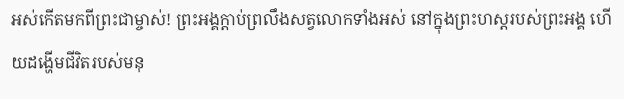អស់កើតមកពីព្រះជាម្ចាស់! ព្រះអង្គក្ដាប់ព្រលឹងសត្វលោកទាំងអស់ នៅក្នុងព្រះហស្ដរបស់ព្រះអង្គ ហើយដង្ហើមជីវិតរបស់មនុ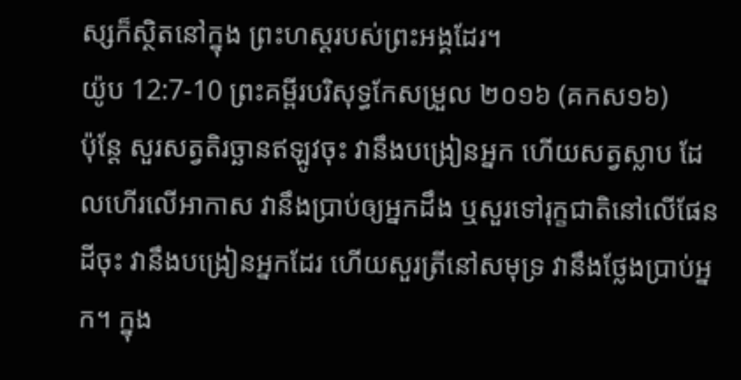ស្សក៏ស្ថិតនៅក្នុង ព្រះហស្ដរបស់ព្រះអង្គដែរ។
យ៉ូប 12:7-10 ព្រះគម្ពីរបរិសុទ្ធកែសម្រួល ២០១៦ (គកស១៦)
ប៉ុន្តែ សួរសត្វតិរច្ឆានឥឡូវចុះ វានឹងបង្រៀនអ្នក ហើយសត្វស្លាប ដែលហើរលើអាកាស វានឹងប្រាប់ឲ្យអ្នកដឹង ឬសួរទៅរុក្ខជាតិនៅលើផែនដីចុះ វានឹងបង្រៀនអ្នកដែរ ហើយសួរត្រីនៅសមុទ្រ វានឹងថ្លែងប្រាប់អ្នក។ ក្នុង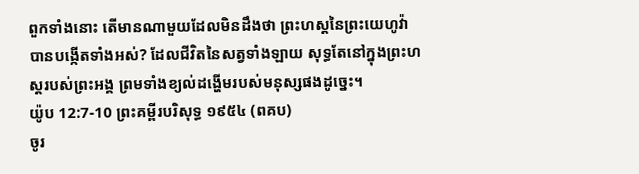ពួកទាំងនោះ តើមានណាមួយដែលមិនដឹងថា ព្រះហស្តនៃព្រះយេហូវ៉ាបានបង្កើតទាំងអស់? ដែលជីវិតនៃសត្វទាំងឡាយ សុទ្ធតែនៅក្នុងព្រះហស្តរបស់ព្រះអង្គ ព្រមទាំងខ្យល់ដង្ហើមរបស់មនុស្សផងដូច្នេះ។
យ៉ូប 12:7-10 ព្រះគម្ពីរបរិសុទ្ធ ១៩៥៤ (ពគប)
ចូរ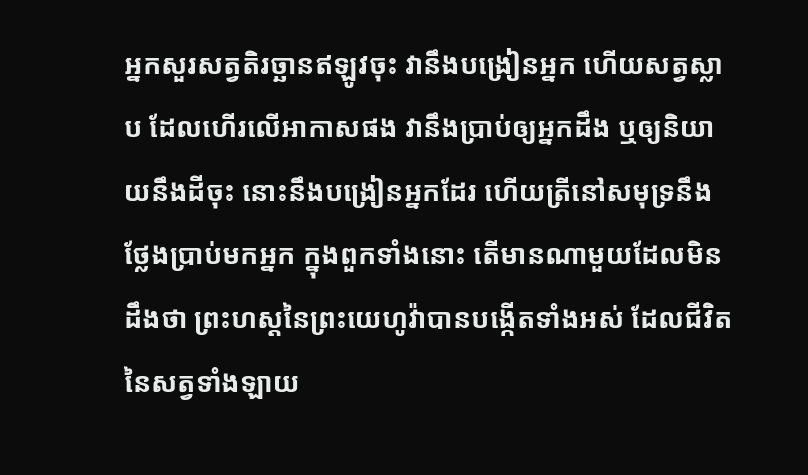អ្នកសួរសត្វតិរច្ឆានឥឡូវចុះ វានឹងបង្រៀនអ្នក ហើយសត្វស្លាប ដែលហើរលើអាកាសផង វានឹងប្រាប់ឲ្យអ្នកដឹង ឬឲ្យនិយាយនឹងដីចុះ នោះនឹងបង្រៀនអ្នកដែរ ហើយត្រីនៅសមុទ្រនឹងថ្លែងប្រាប់មកអ្នក ក្នុងពួកទាំងនោះ តើមានណាមួយដែលមិនដឹងថា ព្រះហស្តនៃព្រះយេហូវ៉ាបានបង្កើតទាំងអស់ ដែលជីវិតនៃសត្វទាំងឡាយ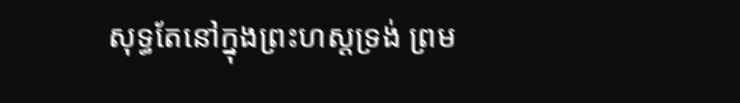សុទ្ធតែនៅក្នុងព្រះហស្តទ្រង់ ព្រម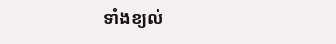ទាំងខ្យល់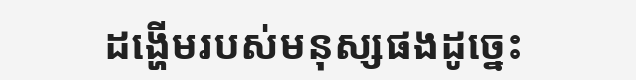ដង្ហើមរបស់មនុស្សផងដូច្នេះ